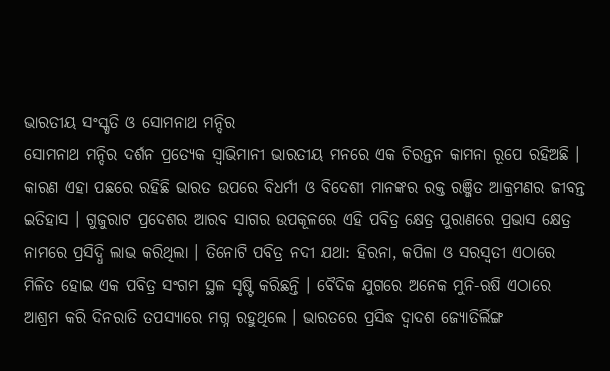ଭାରତୀୟ ସଂସ୍କୃତି ଓ ସୋମନାଥ ମନ୍ଦିର
ସୋମନାଥ ମନ୍ଦିର ଦର୍ଶନ ପ୍ରତ୍ୟେକ ସ୍ୱାଭିମାନୀ ଭାରତୀୟ ମନରେ ଏକ ଚିରନ୍ତନ କାମନା ରୂପେ ରହିଅଛି । କାରଣ ଏହା ପଛରେ ରହିଛି ଭାରତ ଉପରେ ବିଧର୍ମୀ ଓ ବିଦେଶୀ ମାନଙ୍କର ରକ୍ତ ରଞ୍ଜିତ ଆକ୍ରମଣର ଜୀବନ୍ତ ଇତିହାସ । ଗୁଜୁରାଟ ପ୍ରଦେଶର ଆରବ ସାଗର ଉପକୂଳରେ ଏହି ପବିତ୍ର କ୍ଷେତ୍ର ପୁରାଣରେ ପ୍ରଭାସ କ୍ଷେତ୍ର ନାମରେ ପ୍ରସିଦ୍ଧି ଲାଭ କରିଥିଲା । ତିନୋଟି ପବିତ୍ର ନଦୀ ଯଥା: ହିରନା, କପିଳା ଓ ସରସ୍ୱତୀ ଏଠାରେ ମିଳିତ ହୋଇ ଏକ ପବିତ୍ର ସଂଗମ ସ୍ଥଳ ସୃଷ୍ଟି କରିଛନ୍ତି । ବୈଦିକ ଯୁଗରେ ଅନେକ ମୁନି-ଋଷି ଏଠାରେ ଆଶ୍ରମ କରି ଦିନରାତି ତପସ୍ୟାରେ ମଗ୍ନ ରହୁଥିଲେ । ଭାରତରେ ପ୍ରସିଦ୍ଧ ଦ୍ୱାଦଶ ଜ୍ୟୋତିର୍ଲିଙ୍ଗ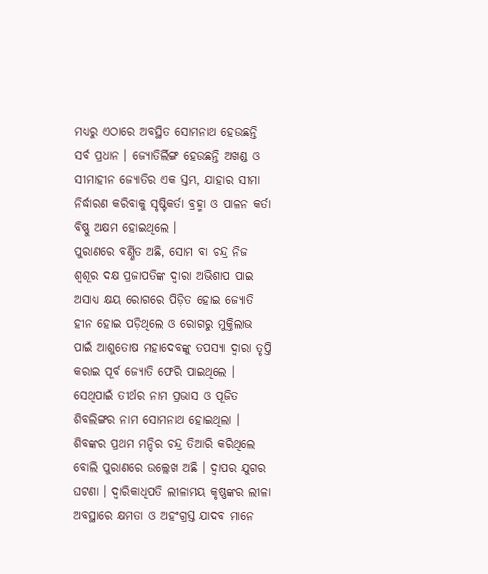ମଧ୍ୟରୁ ଏଠାରେ ଅବସ୍ଥିତ ସୋମନାଥ ହେଉଛନ୍ତି ସର୍ବ ପ୍ରଧାନ । ଜ୍ୟୋତିର୍ଲିଙ୍ଗ ହେଉଛନ୍ତି ଅଖଣ୍ଡ ଓ ସୀମାହୀନ ଜ୍ୟୋତିର ଏକ ସ୍ତମ୍ଭ, ଯାହାର ସୀମା ନିର୍ଦ୍ଧାରଣ କରିବାକୁ ସୃଷ୍ଟିକର୍ତା ବ୍ରହ୍ମା ଓ ପାଳନ କର୍ତା ବିଷ୍ଣୁ ଅକ୍ଷମ ହୋଇଥିଲେ ।
ପୁରାଣରେ ବର୍ଣ୍ଣିତ ଅଛି, ସୋମ ବା ଚନ୍ଦ୍ର ନିଜ ଶ୍ୱଶୂର ଦକ୍ଷ ପ୍ରଜାପତିଙ୍କ ଦ୍ୱାରା ଅଭିଶାପ ପାଇ ଅସାଧ୍ୟ କ୍ଷୟ ରୋଗରେ ପିଡ଼ିତ ହୋଇ ଜ୍ୟୋତି ହୀନ ହୋଇ ପଡ଼ିଥିଲେ ଓ ରୋଗରୁ ମୁକ୍ତିଲାଭ ପାଇଁ ଆଶୁତୋଷ ମହାଦେବଙ୍କୁ ତପସ୍ୟା ଦ୍ୱାରା ତୃପ୍ତି କରାଇ ପୂର୍ବ ଜ୍ୟୋତି ଫେରି ପାଇଥିଲେ । ସେଥିପାଇଁ ତୀର୍ଥର ନାମ ପ୍ରଭାସ ଓ ପୂଜିତ ଶିବଲିଙ୍ଗର ନାମ ସୋମନାଥ ହୋଇଥିଲା । ଶିବଙ୍କର ପ୍ରଥମ ମନ୍ଦିର ଚନ୍ଦ୍ର ତିଆରି କରିଥିଲେ ବୋଲି ପୁରାଣରେ ଉଲ୍ଲେଖ ଅଛି । ଦ୍ୱାପର ଯୁଗର ଘଟଣା । ଦ୍ୱାରିକାଧିପତି ଲୀଳାମୟ କୃଷ୍ଣଙ୍କର ଲୀଳା ଅବସ୍ଥାରେ କ୍ଷମତା ଓ ଅହଂଗ୍ରସ୍ତ ଯାଦବ ମାନେ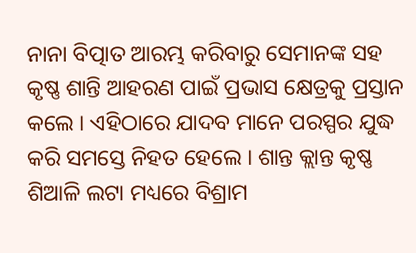ନାନା ବିତ୍ପାତ ଆରମ୍ଭ କରିବାରୁ ସେମାନଙ୍କ ସହ କୃଷ୍ଣ ଶାନ୍ତି ଆହରଣ ପାଇଁ ପ୍ରଭାସ କ୍ଷେତ୍ରକୁ ପ୍ରସ୍ତାନ କଲେ । ଏହିଠାରେ ଯାଦବ ମାନେ ପରସ୍ପର ଯୁଦ୍ଧ କରି ସମସ୍ତେ ନିହତ ହେଲେ । ଶାନ୍ତ କ୍ଲାନ୍ତ କୃଷ୍ଣ ଶିଆଳି ଲଟା ମଧ୍ୟରେ ବିଶ୍ରାମ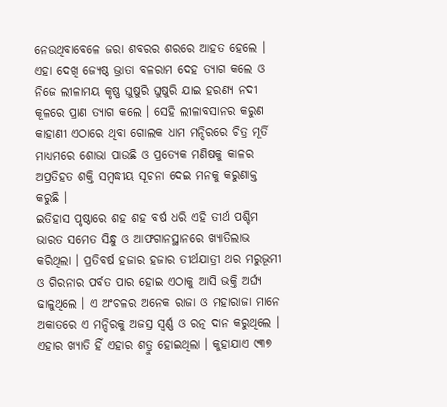ନେଉଥିବାବେଳେ ଜରା ଶବରର ଶରରେ ଆହତ ହେଲେ । ଏହା ଦେଖି ଜ୍ୟେଷ୍ଠ ଭ୍ରାତା ବଳରାମ ଦେହ ତ୍ୟାଗ କଲେ ଓ ନିଜେ ଲୀଳାମୟ କୃଷ୍ଣ ଘୁଷୁରି ଘୁଷୁରି ଯାଇ ହରଣ୍ୟ ନଦୀ କୂଳରେ ପ୍ରାଣ ତ୍ୟାଗ କଲେ । ସେହି ଲୀଳାବସାନର କରୁଣ କାହାଣୀ ଏଠାରେ ଥିବା ଗୋଲକ ଧାମ ମନ୍ଦିରରେ ଚିତ୍ର ମୂର୍ତି ମାଧ୍ୟମରେ ଶୋଭା ପାଉଛି ଓ ପ୍ରତ୍ୟେକ ମଣିଷକୁ କାଳର ଅପ୍ରତିହତ ଶକ୍ତି ସମ୍ବଦ୍ଧୀୟ ସୂଚନା ଦେଇ ମନକୁ କରୁଣାକ୍ତ କରୁଛି ।
ଇତିହାସ ପୃଷ୍ଠାରେ ଶହ ଶହ ବର୍ଷ ଧରି ଏହି ତୀର୍ଥ ପଶ୍ଚିମ ଭାରତ ସମେତ ସିନ୍ଧୁ ଓ ଆଫଗାନସ୍ଥାନରେ ଖ୍ୟାତିଲାଭ କରିଥିଲା । ପ୍ରତିବର୍ଷ ହଜାର ହଜାର ତୀର୍ଥଯାତ୍ରୀ ଥର ମରୁଭୂମୀ ଓ ଗିରନାର ପର୍ବତ ପାର ହୋଇ ଏଠାକୁ ଆସି ଭକ୍ତି ଅର୍ଘ୍ୟ ଢାଳୁଥିଲେ । ଏ ଅଂଚଳର ଅନେକ ରାଜା ଓ ମହାରାଜା ମାନେ ଅକାତରେ ଏ ମନ୍ଦିରକୁ ଅଜସ୍ର ସ୍ୱର୍ଣ୍ଣ ଓ ରତ୍ନ ଦାନ କରୁଥିଲେ । ଏହାର ଖ୍ୟାତି ହିଁ ଏହାର ଶତ୍ରୁ ହୋଇଥିଲା । କୁହାଯାଏ ୯୩୭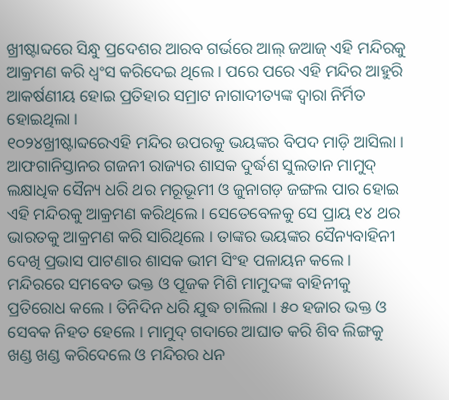ଖ୍ରୀଷ୍ଟାବ୍ଦରେ ସିନ୍ଧୁ ପ୍ରଦେଶର ଆରବ ଗର୍ଭରେ ଆଲ୍ ଜଆଜ୍ ଏହି ମନ୍ଦିରକୁ ଆକ୍ରମଣ କରି ଧ୍ୱଂସ କରିଦେଇ ଥିଲେ । ପରେ ପରେ ଏହି ମନ୍ଦିର ଆହୁରି ଆକର୍ଷଣୀୟ ହୋଇ ପ୍ରତିହାର ସମ୍ରାଟ ନାଗାଦୀତ୍ୟଙ୍କ ଦ୍ୱାରା ନିର୍ମିତ ହୋଇଥିଲା ।
୧୦୨୪ଖ୍ରୀଷ୍ଟାବ୍ଦରେଏହି ମନ୍ଦିର ଉପରକୁ ଭୟଙ୍କର ବିପଦ ମାଡ଼ି ଆସିଲା । ଆଫଗାନିସ୍ତାନର ଗଜନୀ ରାଜ୍ୟର ଶାସକ ଦୁର୍ଦ୍ଧଶ ସୁଲତାନ ମାମୁଦ୍ ଲକ୍ଷାଧିକ ସୈନ୍ୟ ଧରି ଥର ମରୂଭୂମୀ ଓ ଜୁନାଗଡ଼ ଜଙ୍ଗଲ ପାର ହୋଇ ଏହି ମନ୍ଦିରକୁ ଆକ୍ରମଣ କରିଥିଲେ । ସେତେବେଳକୁ ସେ ପ୍ରାୟ ୧୪ ଥର ଭାରତକୁ ଆକ୍ରମଣ କରି ସାରିଥିଲେ । ତାଙ୍କର ଭୟଙ୍କର ସୈନ୍ୟବାହିନୀ ଦେଖି ପ୍ରଭାସ ପାଟଣାର ଶାସକ ଭୀମ ସିଂହ ପଳାୟନ କଲେ । ମନ୍ଦିରରେ ସମବେତ ଭକ୍ତ ଓ ପୂଜକ ମିଶି ମାମୁଦଙ୍କ ବାହିନୀକୁ ପ୍ରତିରୋଧ କଲେ । ତିନିଦିନ ଧରି ଯୁଦ୍ଧ ଚାଲିଲା । ୫୦ ହଜାର ଭକ୍ତ ଓ ସେବକ ନିହତ ହେଲେ । ମାମୁଦ୍ ଗଦାରେ ଆଘାତ କରି ଶିବ ଲିଙ୍ଗକୁ ଖଣ୍ଡ ଖଣ୍ଡ କରିଦେଲେ ଓ ମନ୍ଦିରର ଧନ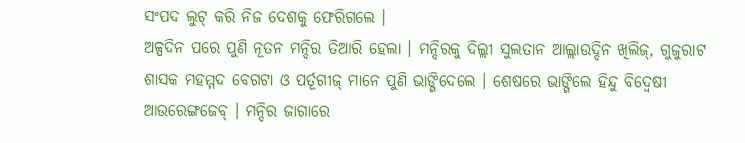ସଂପଦ ଲୁଟ୍ କରି ନିଜ ଦେଶକୁ ଫେରିଗଲେ ।
ଅଳ୍ପଦିନ ପରେ ପୁଣି ନୂତନ ମନ୍ଦିର ତିଆରି ହେଲା । ମନ୍ଦିରକୁ ଦିଲ୍ଲୀ ସୁଲତାନ ଆଲ୍ଲାଉଦ୍ଦିନ ଖିଲିଜ୍, ଗୁଜୁରାଟ ଶାସକ ମହମ୍ମଦ ବେଗଟା ଓ ପର୍ତୂଗୀଜ୍ ମାନେ ପୁଣି ଭାଙ୍ଗିଦେଲେ । ଶେଷରେ ଭାଙ୍ଗିଲେ ହିନ୍ଦୁ ବିଦ୍ୱେଷୀ ଆଉରେଙ୍ଗଜେବ୍ । ମନ୍ଦିର ଜାଗାରେ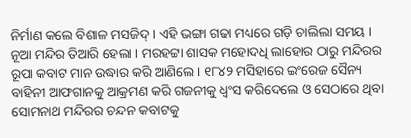ନିର୍ମାଣ କଲେ ବିଶାଳ ମସଜିଦ୍ । ଏହି ଭଙ୍ଗା ଗଢା ମଧ୍ୟରେ ଗଡ଼ି ଚାଲିଲା ସମୟ । ନୂଆ ମନ୍ଦିର ତିଆରି ହେଲା । ମରହଟ୍ଟା ଶାସକ ମହୋଦଧି ଲାହୋର ଠାରୁ ମନ୍ଦିରର ରୂପା କବାଟ ମାନ ଉଦ୍ଧାର କରି ଆଣିଲେ । ୧୮୪୨ ମସିହାରେ ଇଂରେଜ ସୈନ୍ୟ ବାହିନୀ ଆଫଗାନକୁ ଆକ୍ରମଣ କରି ଗଜନୀକୁ ଧ୍ୱଂସ କରିଦେଲେ ଓ ସେଠାରେ ଥିବା ସୋମନାଥ ମନ୍ଦିରର ଚନ୍ଦନ କବାଟକୁ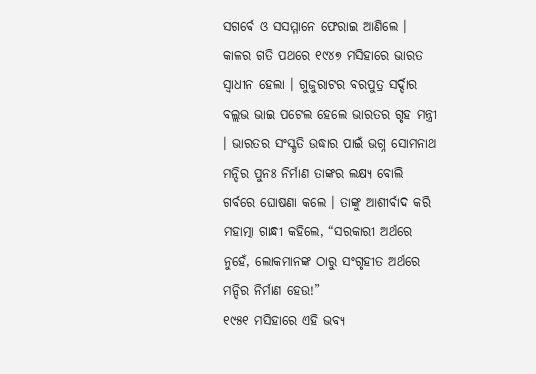ସଗର୍ବେ ଓ ସସମ୍ମାନେ ଫେରାଇ ଆଣିଲେ ।
କାଳର ଗତି ପଥରେ ୧୯୪୭ ମସିହାରେ ଭାରତ ସ୍ୱାଧୀନ ହେଲା । ଗୁଜୁରାଟର ବରପୁତ୍ର ସର୍ଦ୍ଦାର ବଲ୍ଲଭ ଭାଇ ପଟେଲ ହେଲେ ଭାରତର ଗୃହ ମନ୍ତ୍ରୀ । ଭାରତର ସଂସ୍କୃତି ଉଦ୍ଧାର ପାଇଁ ଭଗ୍ନ ସୋମନାଥ ମନ୍ଦିର ପୁନଃ ନିର୍ମାଣ ତାଙ୍କର ଲକ୍ଷ୍ୟ ବୋଲି ଗର୍ବରେ ଘୋଷଣା କଲେ । ତାଙ୍କୁ ଆଶୀର୍ବାଦ କରି ମହାତ୍ମା ଗାନ୍ଧୀ କହିଲେ, “ସରକାରୀ ଅର୍ଥରେ ନୁହେଁ, ଲୋକମାନଙ୍କ ଠାରୁ ସଂଗୃହୀତ ଅର୍ଥରେ ମନ୍ଦିର ନିର୍ମାଣ ହେଉ!”
୧୯୫୧ ମସିହାରେ ଏହି ଭବ୍ୟ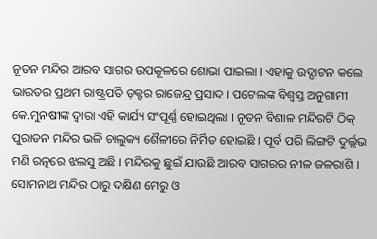ନୂତନ ମନ୍ଦିର ଆରବ ସାଗର ଉପକୂଳରେ ଶୋଭା ପାଇଲା । ଏହାକୁ ଉଦ୍ଘାଟନ କଲେ ଭାରତର ପ୍ରଥମ ରାଷ୍ଟ୍ରପତି ଡ଼କ୍ଟର ରାଜେନ୍ଦ୍ର ପ୍ରସାଦ । ପଟେଲଙ୍କ ବିଶ୍ୱସ୍ତ ଅନୁଗାମୀ କେ.ମୁନଷୀଙ୍କ ଦ୍ୱାରା ଏହି କାର୍ଯ୍ୟ ସଂପୂର୍ଣ୍ଣ ହୋଇଥିଲା । ନୂତନ ବିଶାଳ ମନ୍ଦିରଟି ଠିକ୍ ପୁରାତନ ମନ୍ଦିର ଭଳି ଚାଲୁକ୍ୟ ଶୈଳୀରେ ନିର୍ମିତ ହୋଇଛି । ପୂର୍ବ ପରି ଲିଙ୍ଗଟି ଦୁର୍ଲ୍ଲଭ ମଣି ରତ୍ନରେ ଝଲସୁ ଅଛି । ମନ୍ଦିରକୁ ଛୁଇଁ ଯାଉଛି ଆରବ ସାଗରର ନୀଳ ଜଳରାଶି । ସୋମନାଥ ମନ୍ଦିର ଠାରୁ ଦକ୍ଷିଣ ମେରୁ ଓ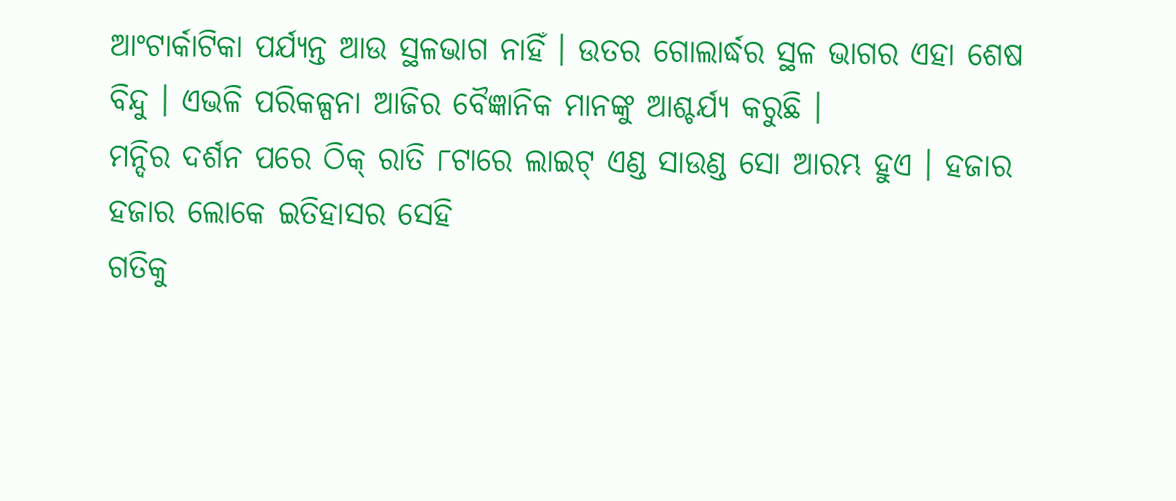ଆଂଟାର୍କାଟିକା ପର୍ଯ୍ୟନ୍ତ ଆଉ ସ୍ଥଳଭାଗ ନାହିଁ । ଉତର ଗୋଲାର୍ଦ୍ଧର ସ୍ଥଳ ଭାଗର ଏହା ଶେଷ ବିନ୍ଦୁ । ଏଭଳି ପରିକଳ୍ପନା ଆଜିର ବୈଜ୍ଞାନିକ ମାନଙ୍କୁ ଆଶ୍ଚର୍ଯ୍ୟ କରୁଛି ।
ମନ୍ଦିର ଦର୍ଶନ ପରେ ଠିକ୍ ରାତି ୮ଟାରେ ଲାଇଟ୍ ଏଣ୍ଡ ସାଉଣ୍ଡ ସୋ ଆରମ୍ଭ ହୁଏ । ହଜାର ହଜାର ଲୋକେ ଇତିହାସର ସେହି
ଗତିକୁ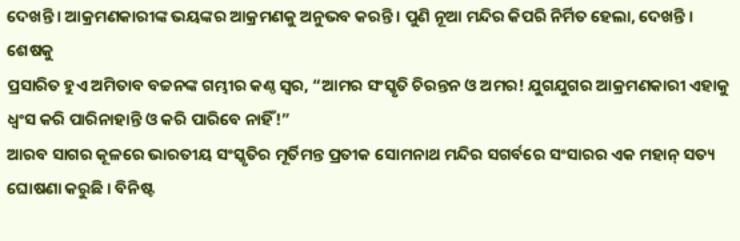ଦେଖନ୍ତି । ଆକ୍ରମଣକାରୀଙ୍କ ଭୟଙ୍କର ଆକ୍ରମଣକୁ ଅନୁଭବ କରନ୍ତି । ପୁଣି ନୂଆ ମନ୍ଦିର କିପରି ନିର୍ମିତ ହେଲା, ଦେଖନ୍ତି । ଶେଷକୁ
ପ୍ରସାରିତ ହୁଏ ଅମିତାବ ବଚ୍ଚନଙ୍କ ଗମ୍ଭୀର କଣ୍ଠ ସ୍ୱର, “ଆମର ସଂସ୍କୃତି ଚିରନ୍ତନ ଓ ଅମର! ଯୁଗଯୁଗର ଆକ୍ରମଣକାରୀ ଏହାକୁ ଧ୍ୱଂସ କରି ପାରିନାହାନ୍ତି ଓ କରି ପାରିବେ ନାହିଁ!”
ଆରବ ସାଗର କୂଳରେ ଭାରତୀୟ ସଂସ୍କୃତିର ମୂର୍ତିମନ୍ତ ପ୍ରତୀକ ସୋମନାଥ ମନ୍ଦିର ସଗର୍ବରେ ସଂସାରର ଏକ ମହାନ୍ ସତ୍ୟ ଘୋଷଣା କରୁଛି । ବିନିଷ୍ଟ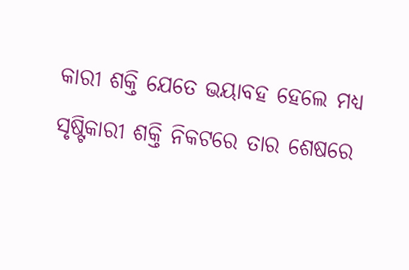କାରୀ ଶକ୍ତି ଯେତେ ଭୟାବହ ହେଲେ ମଧ୍ୟ ସୃଷ୍ଟିକାରୀ ଶକ୍ତି ନିକଟରେ ତାର ଶେଷରେ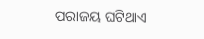ପରାଜୟ ଘଟିଥାଏ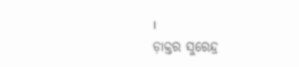।
ଡ଼ାକ୍ତର ସୁରେନ୍ଦ୍ର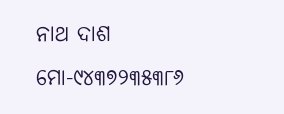ନାଥ ଦାଶ
ମୋ-୯୪୩୭୨୩୫୩୮୬